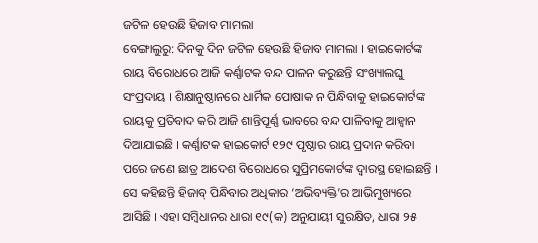ଜଟିଳ ହେଉଛି ହିଜାବ ମାମଲା
ବେଙ୍ଗାଲୁରୁ: ଦିନକୁ ଦିନ ଜଟିଳ ହେଉଛି ହିଜାବ ମାମଲା । ହାଇକୋର୍ଟଙ୍କ ରାୟ ବିରୋଧରେ ଆଜି କର୍ଣ୍ଣାଟକ ବନ୍ଦ ପାଳନ କରୁଛନ୍ତି ସଂଖ୍ୟାଲଘୁ ସଂପ୍ରଦାୟ । ଶିକ୍ଷାନୁଷ୍ଠାନରେ ଧାର୍ମିକ ପୋଷାକ ନ ପିନ୍ଧିବାକୁ ହାଇକୋର୍ଟଙ୍କ ରାୟକୁ ପ୍ରତିବାଦ କରି ଆଜି ଶାନ୍ତିପୂର୍ଣ୍ଣ ଭାବରେ ବନ୍ଦ ପାଳିବାକୁ ଆହ୍ବାନ ଦିଆଯାଇଛି । କର୍ଣ୍ଣାଟକ ହାଇକୋର୍ଟ ୧୨୯ ପୃଷ୍ଠାର ରାୟ ପ୍ରଦାନ କରିବା ପରେ ଜଣେ ଛାତ୍ର ଆଦେଶ ବିରୋଧରେ ସୁପ୍ରିମକୋର୍ଟଙ୍କ ଦ୍ୱାରସ୍ଥ ହୋଇଛନ୍ତି । ସେ କହିଛନ୍ତି ହିଜାବ୍ ପିନ୍ଧିବାର ଅଧିକାର ‘ଅଭିବ୍ୟକ୍ତି’ର ଆଭିମୁଖ୍ୟରେ ଆସିଛି । ଏହା ସମ୍ବିଧାନର ଧାରା ୧୯(କ) ଅନୁଯାୟୀ ସୁରକ୍ଷିତ, ଧାରା ୨୫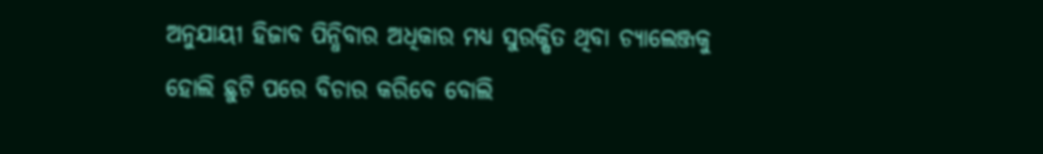ଅନୁଯାୟୀ ହିଜାବ ପିନ୍ଧିବାର ଅଧିକାର ମଧ୍ୟ ସୁରକ୍ଷିତ ଥିବା ଚ୍ୟାଲେଞ୍ଜକୁ ହୋଲି ଛୁଟି ପରେ ବିଚାର କରିବେ ବୋଲି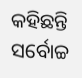କହିଛନ୍ତି ସର୍ବୋଚ୍ଚ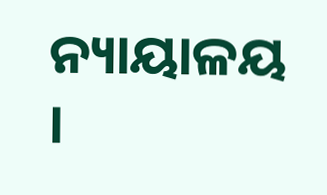ନ୍ୟାୟାଳୟ ।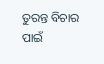ତୁରନ୍ତ ବିଚାର ପାଇଁ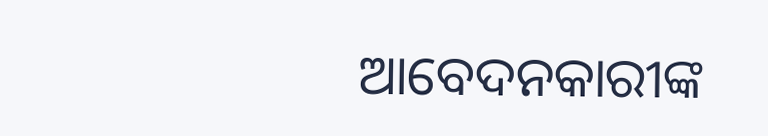ଆବେଦନକାରୀଙ୍କ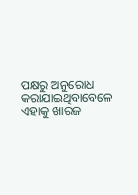ପକ୍ଷରୁ ଅନୁରୋଧ କରାଯାଇଥିବାବେଳେ ଏହାକୁ ଖାରଜ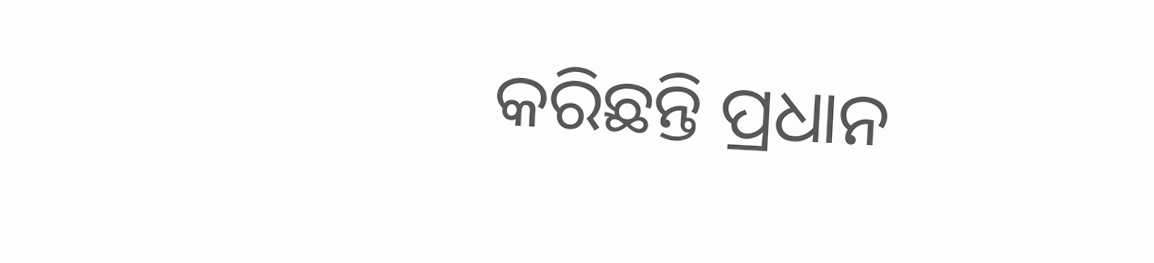କରିଛନ୍ତି ପ୍ରଧାନ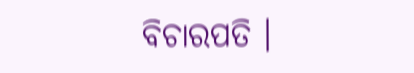ବିଚାରପତି ।